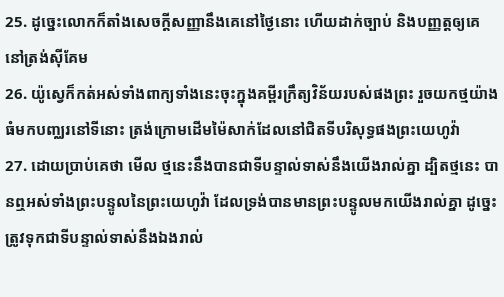25. ដូច្នេះលោកក៏តាំងសេចក្ដីសញ្ញានឹងគេនៅថ្ងៃនោះ ហើយដាក់ច្បាប់ និងបញ្ញត្តឲ្យគេ នៅត្រង់ស៊ីគែម
26. យ៉ូស្វេក៏កត់អស់ទាំងពាក្យទាំងនេះចុះក្នុងគម្ពីរក្រឹត្យវិន័យរបស់ផងព្រះ រួចយកថ្មយ៉ាងធំមកបញ្ឈរនៅទីនោះ ត្រង់ក្រោមដើមម៉ៃសាក់ដែលនៅជិតទីបរិសុទ្ធផងព្រះយេហូវ៉ា
27. ដោយប្រាប់គេថា មើល ថ្មនេះនឹងបានជាទីបន្ទាល់ទាស់នឹងយើងរាល់គ្នា ដ្បិតថ្មនេះ បានឮអស់ទាំងព្រះបន្ទូលនៃព្រះយេហូវ៉ា ដែលទ្រង់បានមានព្រះបន្ទូលមកយើងរាល់គ្នា ដូច្នេះត្រូវទុកជាទីបន្ទាល់ទាស់នឹងឯងរាល់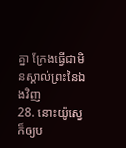គ្នា ក្រែងធ្វើជាមិនស្គាល់ព្រះនៃឯងវិញ
28. នោះយ៉ូស្វេក៏ឲ្យប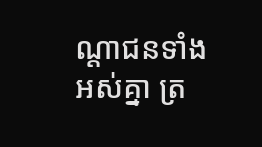ណ្តាជនទាំងអស់គ្នា ត្រ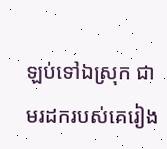ឡប់ទៅឯស្រុក ជាមរដករបស់គេរៀង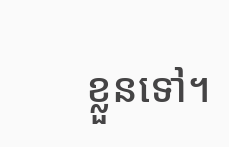ខ្លួនទៅ។